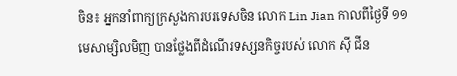ចិន៖ អ្នកនាំពាក្យក្រសួងការបរទេសចិន លោក Lin Jian កាលពីថ្ងៃទី ១១ មេសាម្សិលមិញ បានថ្លែងពីដំណើរទស្សនកិច្ចរបស់ លោក ស៊ី ជីន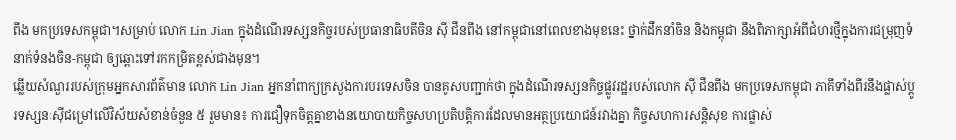ពីង មកប្រទេសកម្ពុជា។សម្រាប់ លោក Lin Jian ក្នុងដំណើរទស្សនកិច្ចរបស់ប្រធានាធិបតីចិន ស៊ី ជីនពីង នៅកម្ពុជានៅពេលខាងមុខនេះ ថ្នាក់ដឹកនាំចិន និងកម្ពុជា នឹងពិភាក្សាអំពីជំហរថ្មីក្នុងការជម្រុញទំនាក់ទំនងចិន-កម្ពុជា ឲ្យឆ្ពោះទៅរកកម្រិតខ្ពស់ជាងមុន។
ឆ្លើយសំណួររបស់ក្រុមអ្នកសារព័ត៌មាន លោក Lin Jian អ្នកនាំពាក្យក្រសួងការបរទេសចិន បានគូសបញ្ជាក់ថា ក្នុងដំណើរទស្សនកិច្ចផ្លូវរដ្ឋរបស់លោក ស៊ី ជីនពីង មកប្រទេសកម្ពុជា ភាគីទាំងពីរនឹងផ្លាស់ប្តូរទស្សនៈស៊ីជម្រៅលើវិស័យសំខាន់ចំនួន ៥ រួមមាន៖ ការជឿទុកចិត្តគ្នាខាងនយោបាយកិច្ចសហប្រតិបត្តិការដែលមានអត្ថប្រយោជន៍រវាងគ្នា កិច្ចសហការសន្តិសុខ ការផ្លាស់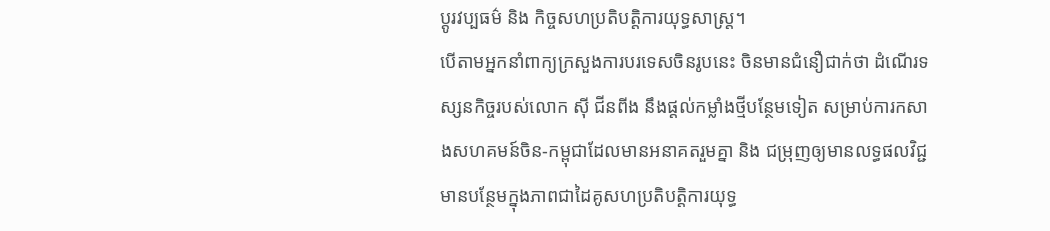ប្តូរវប្បធម៌ និង កិច្ចសហប្រតិបត្តិការយុទ្ធសាស្ត្រ។
បើតាមអ្នកនាំពាក្យក្រសួងការបរទេសចិនរូបនេះ ចិនមានជំនឿជាក់ថា ដំណើរទស្សនកិច្ចរបស់លោក ស៊ី ជីនពីង នឹងផ្តល់កម្លាំងថ្មីបន្ថែមទៀត សម្រាប់ការកសាងសហគមន៍ចិន-កម្ពុជាដែលមានអនាគតរួមគ្នា និង ជម្រុញឲ្យមានលទ្ធផលវិជ្ជមានបន្ថែមក្នុងភាពជាដៃគូសហប្រតិបត្តិការយុទ្ធ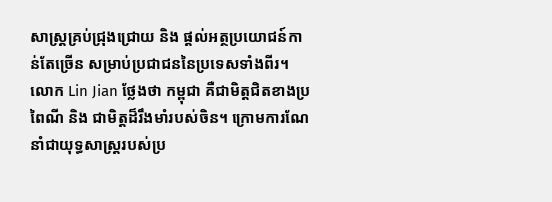សាស្ត្រគ្រប់ជ្រុងជ្រោយ និង ផ្តល់អត្ថប្រយោជន៍កាន់តែច្រើន សម្រាប់ប្រជាជននៃប្រទេសទាំងពីរ។
លោក Lin Jian ថ្លែងថា កម្ពុជា គឺជាមិត្តជិតខាងប្រពៃណី និង ជាមិត្តដ៏រឹងមាំរបស់ចិន។ ក្រោមការណែនាំជាយុទ្ធសាស្ត្ររបស់ប្រ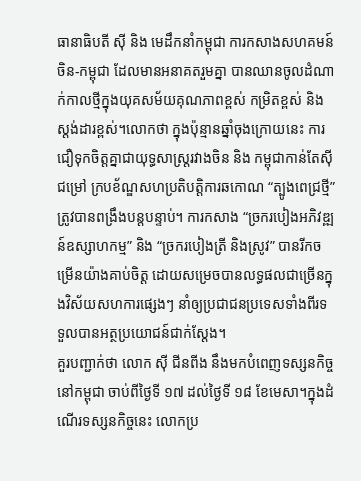ធានាធិបតី ស៊ី និង មេដឹកនាំកម្ពុជា ការកសាងសហគមន៍ចិន-កម្ពុជា ដែលមានអនាគតរួមគ្នា បានឈានចូលដំណាក់កាលថ្មីក្នុងយុគសម័យគុណភាពខ្ពស់ កម្រិតខ្ពស់ និងស្តង់ដារខ្ពស់។លោកថា ក្នុងប៉ុន្មានឆ្នាំចុងក្រោយនេះ ការជឿទុកចិត្តគ្នាជាយុទ្ធសាស្ត្ររវាងចិន និង កម្ពុជាកាន់តែស៊ីជម្រៅ ក្របខ័ណ្ឌសហប្រតិបត្តិការឆកោណ “ត្បូងពេជ្រថ្មី” ត្រូវបានពង្រឹងបន្តបន្ទាប់។ ការកសាង “ច្រករបៀងអភិវឌ្ឍន៍ឧស្សាហកម្ម” និង “ច្រករបៀងត្រី និងស្រូវ” បានរីកចម្រើនយ៉ាងគាប់ចិត្ត ដោយសម្រេចបានលទ្ធផលជាច្រើនក្នុងវិស័យសហការផ្សេងៗ នាំឲ្យប្រជាជនប្រទេសទាំងពីរទទួលបានអត្ថប្រយោជន៍ជាក់ស្តែង។
គួរបញ្ជាក់ថា លោក ស៊ី ជីនពីង នឹងមកបំពេញទស្សនកិច្ចនៅកម្ពុជា ចាប់ពីថ្ងៃទី ១៧ ដល់ថ្ងៃទី ១៨ ខែមេសា។ក្នុងដំណើរទស្សនកិច្ចនេះ លោកប្រ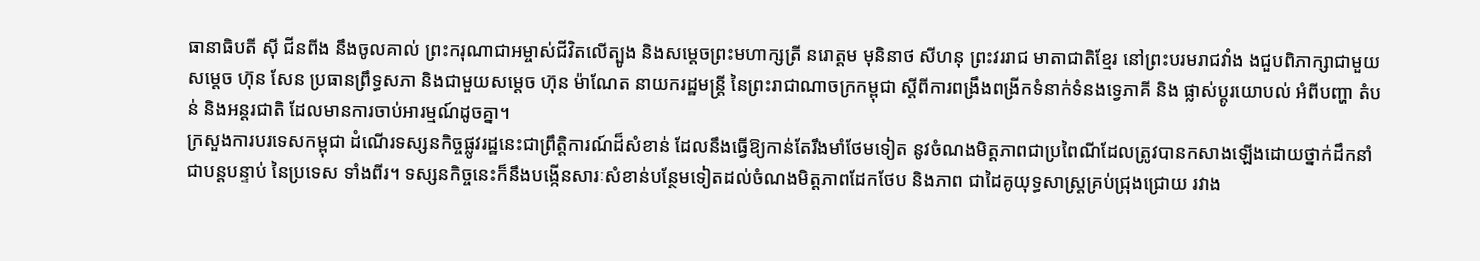ធានាធិបតី ស៊ី ជីនពីង នឹងចូលគាល់ ព្រះករុណាជាអម្ចាស់ជីវិតលើត្បូង និងសម្តេចព្រះមហាក្សត្រី នរោត្តម មុនិនាថ សីហនុ ព្រះវររាជ មាតាជាតិខ្មែរ នៅព្រះបរមរាជវាំង ងជួបពិភាក្សាជាមួយ សម្តេច ហ៊ុន សែន ប្រធានព្រឹទ្ធសភា និងជាមួយសម្តេច ហ៊ុន ម៉ាណែត នាយករដ្ឋមន្ត្រី នៃព្រះរាជាណាចក្រកម្ពុជា ស្តីពីការពង្រឹងពង្រីកទំនាក់ទំនងទ្វេភាគី និង ផ្លាស់ប្តូរយោបល់ អំពីបញ្ហា តំបន់ និងអន្តរជាតិ ដែលមានការចាប់អារម្មណ៍ដូចគ្នា។
ក្រសួងការបរទេសកម្ពុជា ដំណើរទស្សនកិច្ចផ្លូវរដ្ឋនេះជាព្រឹត្តិការណ៍ដ៏សំខាន់ ដែលនឹងធ្វើឱ្យកាន់តែរឹងមាំថែមទៀត នូវចំណងមិត្តភាពជាប្រពៃណីដែលត្រូវបានកសាងឡើងដោយថ្នាក់ដឹកនាំជាបន្តបន្ទាប់ នៃប្រទេស ទាំងពីរ។ ទស្សនកិច្ចនេះក៏នឹងបង្កើនសារៈសំខាន់បន្ថែមទៀតដល់ចំណងមិត្តភាពដែកថែប និងភាព ជាដៃគូយុទ្ធសាស្ត្រគ្រប់ជ្រុងជ្រោយ រវាង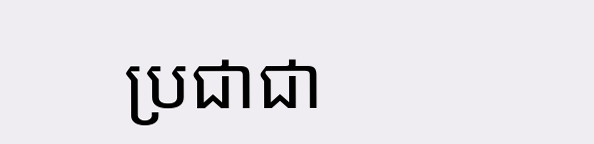ប្រជាជា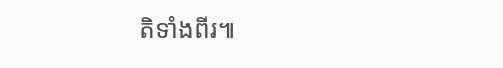តិទាំងពីរ៕